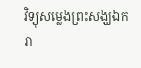វិទ្យុសម្លេងព្រះសង្ឃឯករា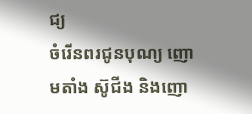ជ្យ
ចំរើនពរជូនបុណ្យ ញោមតាំង ស៊ូជីង និងញោ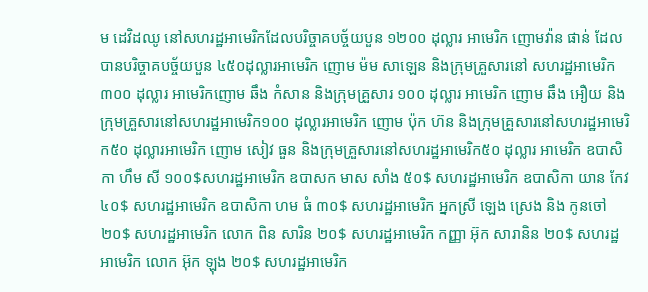ម ដេវិដឈូ នៅសហរដ្ឋអាមេរិកដែលបរិច្ចាគបច្ច័យបួន ១២០០ ដុល្លារ អាមេរិក ញោមវ៉ាន ផាន់ ដែលបានបរិច្ចាគបច្ច័យបួន ៤៥០ដុល្លារអាមេរិក ញោម ម៉ម សាឡេន និងក្រុមគ្រួសារនៅ សហរដ្ឋអាមេរិក ៣០០ ដុល្លារ អាមេរិកញោម ឆឹង កំសាន និងក្រុមគ្រួសារ ១០០ ដុល្លារ អាមេរិក ញោម ឆឹង អឿយ និងក្រុមគ្រួសារនៅសហរដ្ឋអាមេរិក១០០ ដុល្លារអាមេរិក ញោម ប៉ុក ហ៊ន និងក្រុមគ្រួសារនៅសហរដ្ឋអាមេរិក៥០ ដុល្លារអាមេរិក ញោម សៀវ ធួន និងក្រុមគ្រួសារនៅសហរដ្ឋអាមេរិក៥០ ដុល្លារ អាមេរិក ឧបាសិកា ហឹម សី ១០០$សហរដ្ឋអាមេរិក ឧបាសក មាស សាំង ៥០$ សហរដ្ឋអាមេរិក ឧបាសិកា យាន កែវ ៤០$ សហរដ្ឋអាមេរិក ឧបាសិកា ហម ធំ ៣០$ សហរដ្ឋអាមេរិក អ្នកស្រី ឡេង ស្រេង និង កូនចៅ ២០$ សហរដ្ឋអាមេរិក លោក ពិន សារិន ២០$ សហរដ្ឋអាមេរិក កញ្ញា អ៊ុក សារានិន ២០$ សហរដ្ឋអាមេរិក លោក អ៊ុក ឡុង ២០$ សហរដ្ឋអាមេរិក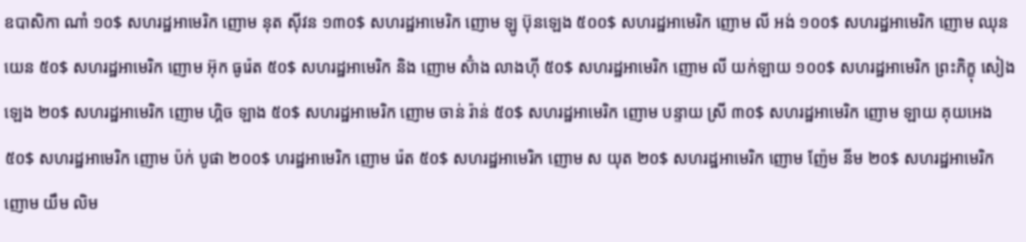ឧបាសិកា ណាំ ១០$ សហរដ្ឋអាមេរិក ញោម នុត ស៊ីវន ១៣០$ សហរដ្ឋអាមេរិក ញោម ឡូ ប៊ុនឡេង ៥០០$ សហរដ្ឋអាមេរិក ញោម លី អង់ ១០០$ សហរដ្ឋអាមេរិក ញោម ឈុន យេន ៥០$ សហរដ្ឋអាមេរិក ញោម អ៊ុក ធូរ៉េត ៥០$ សហរដ្ឋអាមេរិក និង ញោម ស៊ំាង លាងហ៊ី ៥០$ សហរដ្ឋអាមេរិក ញោម លី យក់ឡាយ ១០០$ សហរដ្ឋអាមេរិក ព្រះភិក្ខុ សៀង ឡេង ២០$ សហរដ្ឋអាមេរិក ញោម ហ្គិច ឡាង ៥០$ សហរដ្ឋអាមេរិក ញោម ចាន់ រ៉ាន់ ៥០$ សហរដ្ឋអាមេរិក ញោម បន្ទាយ ស្រី ៣០$ សហរដ្ឋអាមេរិក ញោម ឡាយ គុយអេង ៥០$ សហរដ្ឋអាមេរិក ញោម ប៉ក់ បូផា ២០០$ ហរដ្ឋអាមេរិក ញោម រ៉េត ៥០$ សហរដ្ឋអាមេរិក ញោម ស យុត ២០$ សហរដ្ឋអាមេរិក ញោម ញ៉ែម នីម ២០$ សហរដ្ឋអាមេរិក ញោម យឹម លិម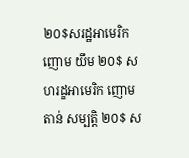២០$សរដ្ឋអាមេរិក ញោម យឹម ២០$ សហរដ្ខអាមេរិក ញោម តាន់ សម្បត្តិ ២០$ ស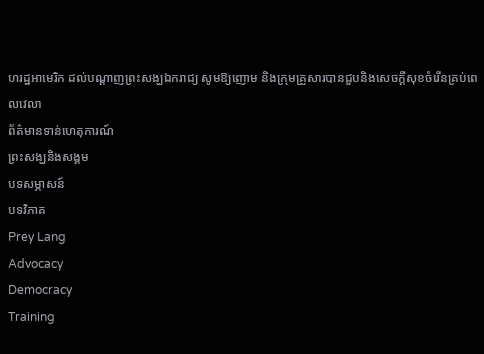ហរដ្ឋអាមេរិក ដល់បណ្ដាញព្រះសង្ឃឯករាជ្យ សូមឱ្យញោម និងក្រុមគ្រួសារបានជួបនិងសេចក្ដីសុខចំរើនគ្រប់ពេលវេលា
ព័ត៌មានទាន់ហេតុការណ៍
ព្រះសង្ឃនិងសង្គម
បទសម្ភាសន៍
បទវិភាគ
Prey Lang
Advocacy
Democracy
Training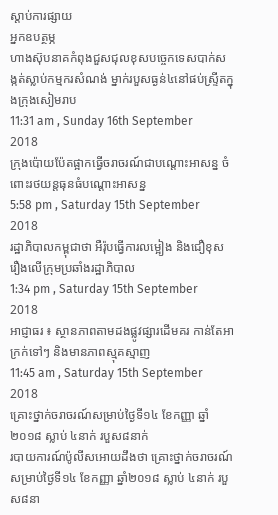ស្តាប់ការផ្សាយ
អ្នកឧបត្ថម្ភ
ហាងស៊ុបនាគកំពុងជួសជុលខុសបច្ចេកទេសបាក់សង្កត់ស្លាប់កម្មករសំណង់ ម្នាក់របួសធ្ងន់៤នៅផប់ស្ទ្រីតក្នុងក្រុងសៀមរាប
11:31 am , Sunday 16th September
2018
ក្រុងប៉ោយប៉ែតផ្អាកធ្វើចរាចរណ៍ជាបណ្តោះអាសន្ន ចំពោះរថយន្តធុនធំបណ្ដោះអាសន្ន
5:58 pm , Saturday 15th September
2018
រដ្ឋាភិបាលកម្ពុជាថា អឺរ៉ុបធ្វើការលម្អៀង និងជឿខុសរឿងលើក្រុមប្រឆាំងរដ្ឋាភិបាល
1:34 pm , Saturday 15th September
2018
អាជ្ញាធរ ៖ ស្ថានភាពតាមដងផ្លូវផ្សារដើមគរ កាន់តែអាក្រក់ទៅៗ និងមានភាពស្មុគស្មាញ
11:45 am , Saturday 15th September
2018
គ្រោះថ្នាក់ចរាចរណ៍សម្រាប់ថ្ងៃទី១៤ ខែកញ្ញា ឆ្នាំ២០១៨ ស្លាប់ ៤នាក់ របួស៨នាក់
របាយការណ៍ប៉ូលីសអោយដឹងថា គ្រោះថ្នាក់ចរាចរណ៍សម្រាប់ថ្ងៃទី១៤ ខែកញ្ញា ឆ្នាំ២០១៨ ស្លាប់ ៤នាក់ របួស៨នា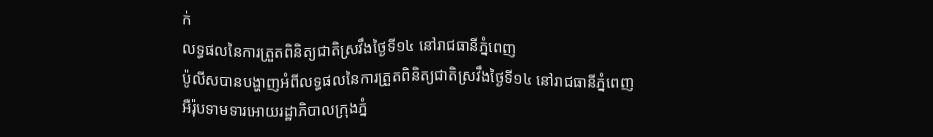ក់
លទ្ធផលនៃការត្រួតពិនិត្យជាតិស្រវឹងថ្ងៃទី១៤ នៅរាជធានីភ្នំពេញ
ប៉ូលីសបានបង្ហាញអំពីលទ្ធផលនៃការត្រួតពិនិត្យជាតិស្រវឹងថ្ងៃទី១៤ នៅរាជធានីភ្នំពេញ
អឺរ៉ុបទាមទារអោយរដ្ឋាភិបាលក្រុងភ្នំ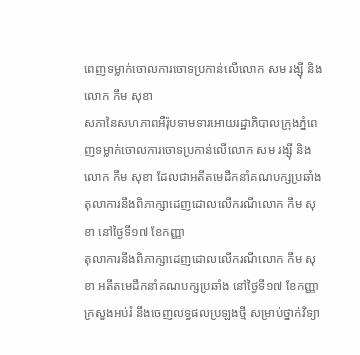ពេញទម្លាក់ចោលការចោទប្រកាន់លើលោក សម រង្ស៊ី និងលោក កឹម សុខា
សភានៃសហភាពអឺរ៉ុបទាមទារអោយរដ្ឋាភិបាលក្រុងភ្នំពេញទម្លាក់ចោលការចោទប្រកាន់លើលោក សម រង្ស៊ី និងលោក កឹម សុខា ដែលជាអតីតមេដឹកនាំគណបក្សប្រឆាំង
តុលាការនឹងពិភាក្សាដេញដោលលើករណីលោក កឹម សុខា នៅថ្ងៃទី១៧ ខែកញ្ញា
តុលាការនឹងពិភាក្សាដេញដោលលើករណីលោក កឹម សុខា អតីតមេដឹកនាំគណបក្សប្រឆាំង នៅថ្ងៃទី១៧ ខែកញ្ញា
ក្រសួងអប់រំ នឹងចេញលទ្ធផលប្រឡងថ្មី សម្រាប់ថ្នាក់វិទ្យា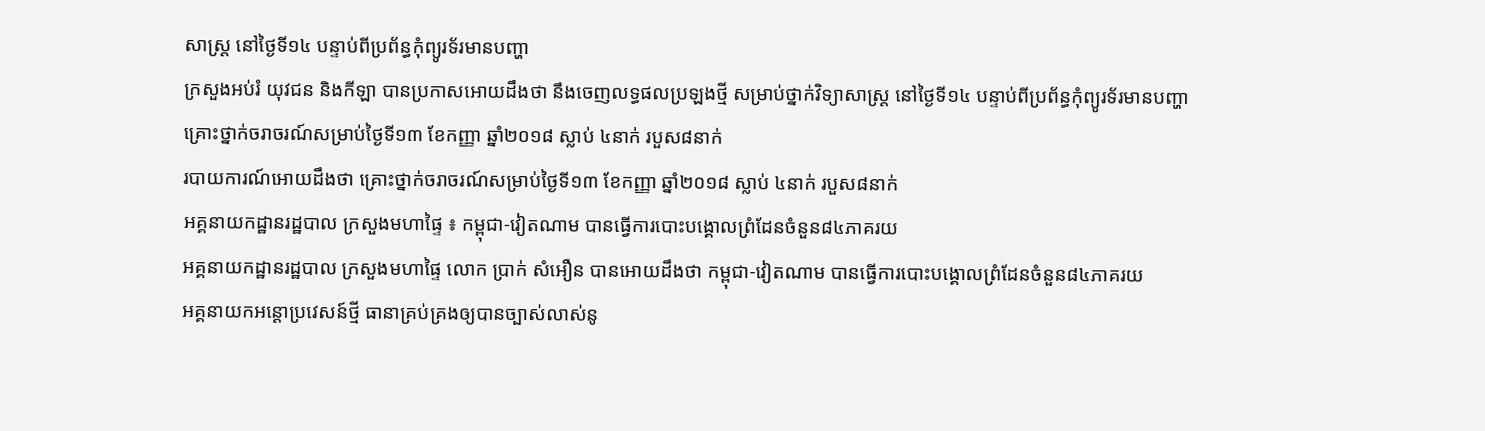សាស្ត្រ នៅថ្ងៃទី១៤ បន្ទាប់ពីប្រព័ន្ធកុំព្យូរទ័រមានបញ្ហា
ក្រសួងអប់រំ យុវជន និងកីឡា បានប្រកាសអោយដឹងថា នឹងចេញលទ្ធផលប្រឡងថ្មី សម្រាប់ថ្នាក់វិទ្យាសាស្ត្រ នៅថ្ងៃទី១៤ បន្ទាប់ពីប្រព័ន្ធកុំព្យូរទ័រមានបញ្ហា
គ្រោះថ្នាក់ចរាចរណ៍សម្រាប់ថ្ងៃទី១៣ ខែកញ្ញា ឆ្នាំ២០១៨ ស្លាប់ ៤នាក់ របួស៨នាក់
របាយការណ៍អោយដឹងថា គ្រោះថ្នាក់ចរាចរណ៍សម្រាប់ថ្ងៃទី១៣ ខែកញ្ញា ឆ្នាំ២០១៨ ស្លាប់ ៤នាក់ របួស៨នាក់
អគ្គនាយកដ្ឋានរដ្ឋបាល ក្រសួងមហាផ្ទៃ ៖ កម្ពុជា-វៀតណាម បានធ្វើការបោះបង្គោលព្រំដែនចំនួន៨៤ភាគរយ
អគ្គនាយកដ្ឋានរដ្ឋបាល ក្រសួងមហាផ្ទៃ លោក ប្រាក់ សំអឿន បានអោយដឹងថា កម្ពុជា-វៀតណាម បានធ្វើការបោះបង្គោលព្រំដែនចំនួន៨៤ភាគរយ
អគ្គនាយកអន្តោប្រវេសន៍ថ្មី ធានាគ្រប់គ្រងឲ្យបានច្បាស់លាស់នូ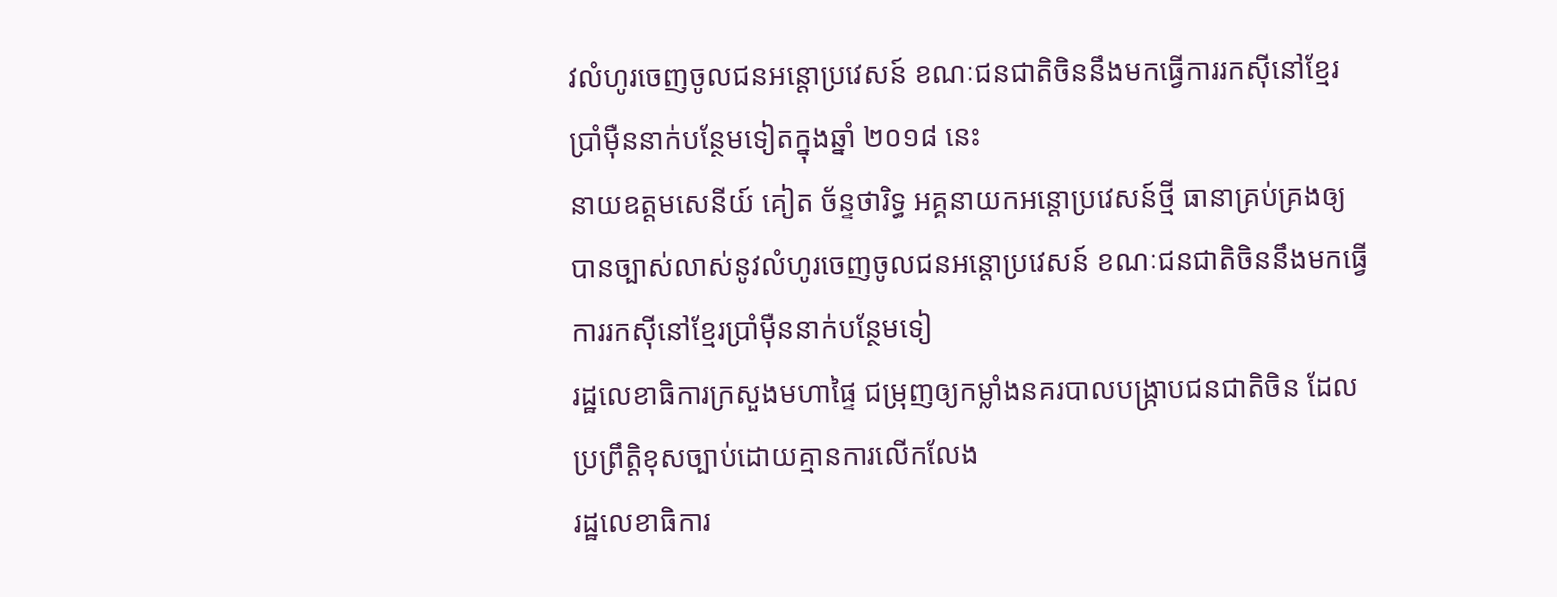វលំហូរចេញចូលជនអន្តោប្រវេសន៍ ខណៈជនជាតិចិននឹងមកធ្វើការរកស៊ីនៅខ្មែរប្រាំម៉ឺននាក់បន្ថែមទៀតក្នុងឆ្នាំ ២០១៨ នេះ
នាយឧត្តមសេនីយ៍ គៀត ច័ន្ទថារិទ្ធ អគ្គនាយកអន្តោប្រវេសន៍ថ្មី ធានាគ្រប់គ្រងឲ្យបានច្បាស់លាស់នូវលំហូរចេញចូលជនអន្តោប្រវេសន៍ ខណៈជនជាតិចិននឹងមកធ្វើការរកស៊ីនៅខ្មែរប្រាំម៉ឺននាក់បន្ថែមទៀ
រដ្ឋលេខាធិការក្រសួងមហាផ្ទៃ ជម្រុញឲ្យកម្លាំងនគរបាលបង្ក្រាបជនជាតិចិន ដែលប្រព្រឹត្តិខុសច្បាប់ដោយគ្មានការលើកលែង
រដ្ឋលេខាធិការ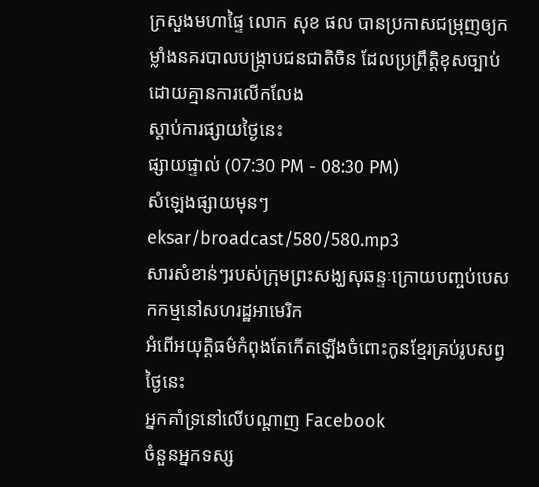ក្រសួងមហាផ្ទៃ លោក សុខ ផល បានប្រកាសជម្រុញឲ្យកម្លាំងនគរបាលបង្ក្រាបជនជាតិចិន ដែលប្រព្រឹត្តិខុសច្បាប់ដោយគ្មានការលើកលែង
ស្ដាប់ការផ្សាយថ្ងៃនេះ
ផ្សាយផ្ទាល់ (07:30 PM - 08:30 PM)
សំឡេងផ្សាយមុនៗ
eksar/broadcast/580/580.mp3
សារសំខាន់ៗរបស់ក្រុមព្រះសង្ឃសុឆន្ទៈក្រោយបញ្ចប់បេសកកម្មនៅសហរដ្ឋអាមេរិក
អំពើអយុត្តិធម៌កំពុងតែកើតឡើងចំពោះកូនខ្មែរគ្រប់រូបសព្វថ្ងៃនេះ
អ្នកគាំទ្រនៅលើបណ្តាញ Facebook
ចំនួនអ្នកទស្ស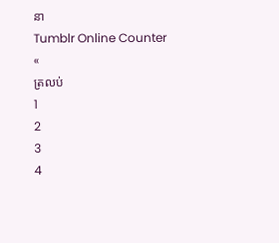នា
Tumblr Online Counter
«
ត្រលប់
1
2
3
4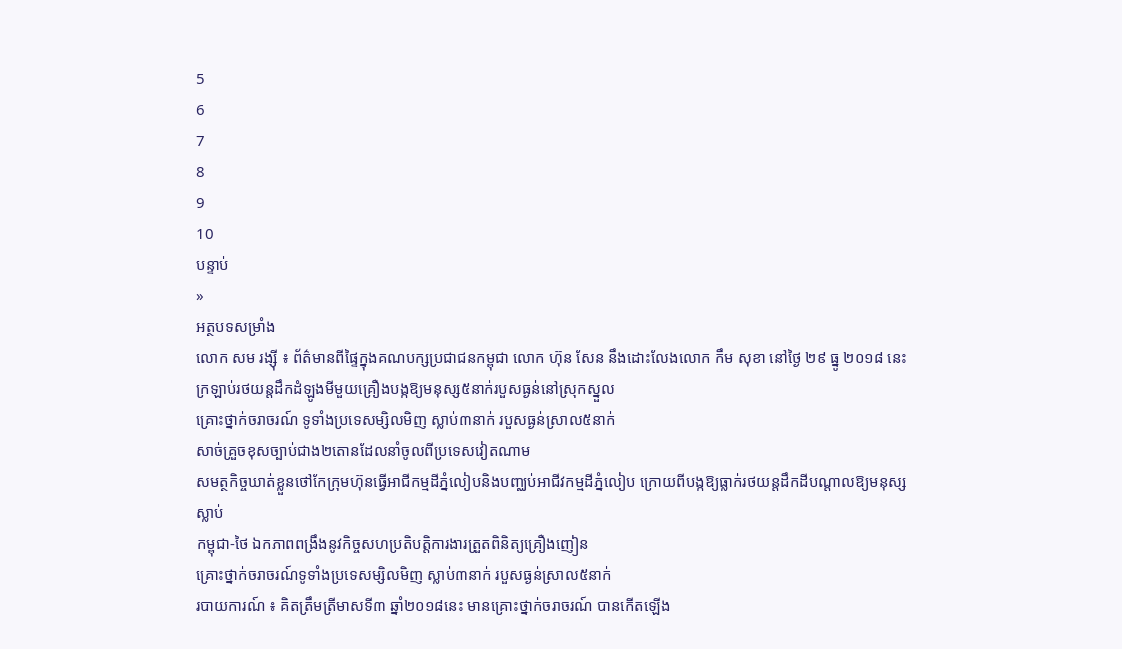5
6
7
8
9
10
បន្ទាប់
»
អត្ថបទសម្រាំង
លោក សម រង្ស៊ី ៖ ព័ត៌មានពីផ្ទៃក្នុងគណបក្សប្រជាជនកម្ពុជា លោក ហ៊ុន សែន នឹងដោះលែងលោក កឹម សុខា នៅថ្ងៃ ២៩ ធ្នូ ២០១៨ នេះ
ក្រឡាប់រថយន្តដឹកដំឡូងមីមួយគ្រឿងបង្កឱ្យមនុស្ស៥នាក់របួសធ្ងន់នៅស្រុកស្នួល
គ្រោះថ្នាក់ចរាចរណ៍ ទូទាំងប្រទេសម្សិលមិញ ស្លាប់៣នាក់ របួសធ្ងន់ស្រាល៥នាក់
សាច់គ្រួចខុសច្បាប់ជាង២តោនដែលនាំចូលពីប្រទេសវៀតណាម
សមត្ថកិច្ចឃាត់ខ្លួនថៅកែក្រុមហ៊ុនធ្វើអាជីកម្មដីភ្នំលៀបនិងបញ្ឈប់អាជីវកម្មដីភ្នំលៀប ក្រោយពីបង្កឱ្យធ្លាក់រថយន្តដឹកដីបណ្តាលឱ្យមនុស្សស្លាប់
កម្ពុជា-ថៃ ឯកភាពពង្រឹងនូវកិច្ចសហប្រតិបត្តិការងារត្រួតពិនិត្យគ្រឿងញៀន
គ្រោះថ្នាក់ចរាចរណ៍ទូទាំងប្រទេសម្សិលមិញ ស្លាប់៣នាក់ របួសធ្ងន់ស្រាល៥នាក់
របាយការណ៍ ៖ គិតត្រឹមត្រីមាសទី៣ ឆ្នាំ២០១៨នេះ មានគ្រោះថ្នាក់ចរាចរណ៍ បានកើតឡើង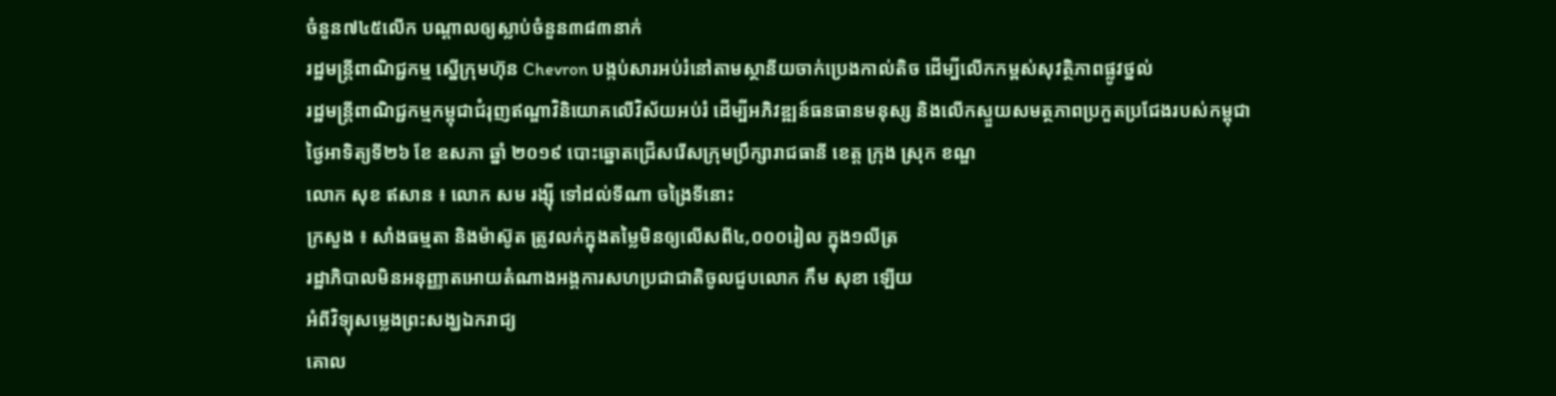ចំនួន៧៤៥លើក បណ្ដាលឲ្យស្លាប់ចំនួន៣៨៣នាក់
រដ្ឋមន្ត្រីពាណិជ្ជកម្ម ស្នើក្រុមហ៊ុន Chevron បង្កប់សារអប់រំនៅតាមស្ថានីយចាក់ប្រេងកាល់តិច ដើម្បីលើកកម្ពស់សុវត្ថិភាពផ្លូវថ្នល់
រដ្ឋមន្រ្តីពាណិជ្ជកម្មកម្ពុជាជំរុញឥណ្ឌាវិនិយោគលើវិស័យអប់រំ ដើម្បីអភិវឌ្ឍន៍ធនធានមនុស្ស និងលើកស្ទួយសមត្ថភាពប្រកួតប្រជែងរបស់កម្ពុជា
ថ្ងៃអាទិត្យទី២៦ ខែ ឧសភា ឆ្នាំ ២០១៩ បោះឆ្នោតជ្រើសរើសក្រុមប្រឹក្សារាជធានី ខេត្ត ក្រុង ស្រុក ខណ្ឌ
លោក សុខ ឥសាន ៖ លោក សម រង្ស៊ី ទៅដល់ទីណា ចង្រៃទីនោះ
ក្រសួង ៖ សាំងធម្មតា និងម៉ាស៊ូត ត្រូវលក់ក្នុងតម្លៃមិនឲ្យលើសពី៤,០០០រៀល ក្នុង១លីត្រ
រដ្ឋាភិបាលមិនអនុញ្ញាតអោយតំណាងអង្គការសហប្រជាជាតិចូលជួបលោក កឹម សុខា ឡើយ
អំពីវិទ្យុសម្លេងព្រះសង្ឃឯករាជ្យ
គោល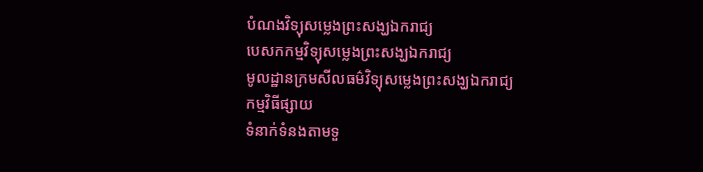បំណងវិទ្យុសម្លេងព្រះសង្ឃឯករាជ្យ
បេសកកម្មវិទ្យុសម្លេងព្រះសង្ឃឯករាជ្យ
មូលដ្ឋានក្រមសីលធម៌វិទ្យុសម្លេងព្រះសង្ឃឯករាជ្យ
កម្មវិធីផ្សាយ
ទំនាក់ទំនងតាមទួ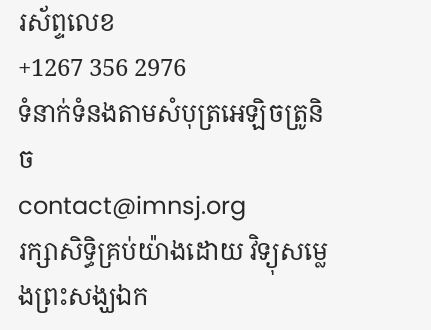រស័ព្ទលេខ
+1267 356 2976
ទំនាក់ទំនងតាមសំបុត្រអេឡិចត្រូនិច
contact@imnsj.org
រក្សាសិទ្ធិគ្រប់យ៉ាងដោយ វិទ្យុសម្លេងព្រះសង្ឃឯក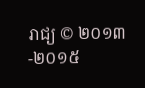រាជ្យ © ២០១៣-២០១៥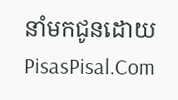នាំមកជូនដោយ
PisasPisal.Com